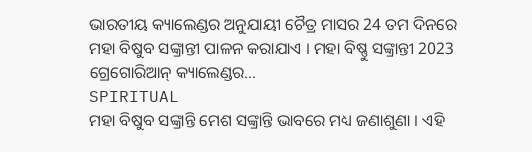ଭାରତୀୟ କ୍ୟାଲେଣ୍ଡର ଅନୁଯାୟୀ ଚୈତ୍ର ମାସର 24 ତମ ଦିନରେ ମହା ବିଷୁବ ସଙ୍କ୍ରାନ୍ତୀ ପାଳନ କରାଯାଏ । ମହା ବିଷ୍ଣୁ ସଙ୍କ୍ରାନ୍ତୀ 2023 ଗ୍ରେଗୋରିଆନ୍ କ୍ୟାଲେଣ୍ଡର...
SPIRITUAL
ମହା ବିଷୁବ ସଙ୍କ୍ରାନ୍ତି ମେଶ ସଙ୍କ୍ରାନ୍ତି ଭାବରେ ମଧ୍ୟ ଜଣାଶୁଣା । ଏହି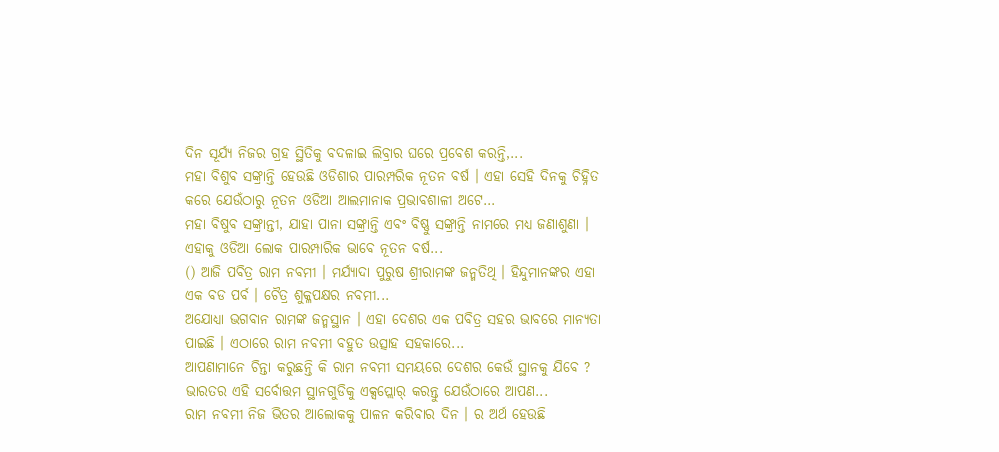ଦିନ ସୂର୍ଯ୍ୟ ନିଜର ଗ୍ରହ ସ୍ଥିତିକୁ ବଦଳାଇ ଲିବ୍ରାର ଘରେ ପ୍ରବେଶ କରନ୍ତି,...
ମହା ବିଶୁବ ସଙ୍କ୍ରାନ୍ତି ହେଉଛି ଓଡିଶାର ପାରମ୍ପରିକ ନୂତନ ବର୍ଷ । ଏହା ସେହି ଦିନକୁ ଚିହ୍ନିତ କରେ ଯେଉଁଠାରୁ ନୂତନ ଓଡିଆ ଆଲମାନାକ ପ୍ରଭାବଶାଳୀ ଅଟେ...
ମହା ବିଷୁବ ସଙ୍କ୍ରାନ୍ତୀ, ଯାହା ପାନା ସଙ୍କ୍ରାନ୍ତି ଏବଂ ବିଷ୍ଣୁ ସଙ୍କ୍ରାନ୍ତି ନାମରେ ମଧ୍ୟ ଜଣାଶୁଣା । ଏହାକୁ ଓଡିଆ ଲୋକ ପାରମ୍ପାରିକ ଭାବେ ନୂତନ ବର୍ଷ...
() ଆଜି ପବିତ୍ର ରାମ ନବମୀ । ମର୍ଯ୍ୟାଦା ପୁରୁଷ ଶ୍ରୀରାମଙ୍କ ଜନ୍ମତିଥି । ହିନ୍ଦୁମାନଙ୍କର ଏହା ଏକ ବଡ ପର୍ବ । ଚୈତ୍ର ଶୁକ୍ଳପକ୍ଷର ନବମୀ...
ଅଯୋଧ୍ୟା ଭଗବାନ ରାମଙ୍କ ଜନ୍ମସ୍ଥାନ । ଏହା ଦେଶର ଏକ ପବିତ୍ର ସହର ଭାବରେ ମାନ୍ୟତା ପାଇଛି । ଏଠାରେ ରାମ ନବମୀ ବହୁତ ଉତ୍ସାହ ସହକାରେ...
ଆପଣାମାନେ ଚିନ୍ତା କରୁଛନ୍ତି କି ରାମ ନବମୀ ସମୟରେ ଦେଶର କେଉଁ ସ୍ଥାନକୁ ଯିବେ ? ଭାରତର ଏହି ସର୍ବୋତ୍ତମ ସ୍ଥାନଗୁଡିକୁ ଏକ୍ସପ୍ଲୋର୍ କରନ୍ତୁ ଯେଉଁଠାରେ ଆପଣ...
ରାମ ନବମୀ ନିଜ ଭିତର ଆଲୋକକୁ ପାଳନ କରିବାର ଦିନ । ର ଅର୍ଥ ହେଉଛି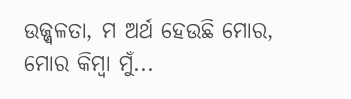ଉଜ୍ଜ୍ୱଳତା, ମ ଅର୍ଥ ହେଉଛି ମୋର, ମୋର କିମ୍ବା ମୁଁ...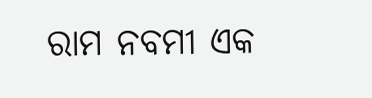ରାମ ନବମୀ ଏକ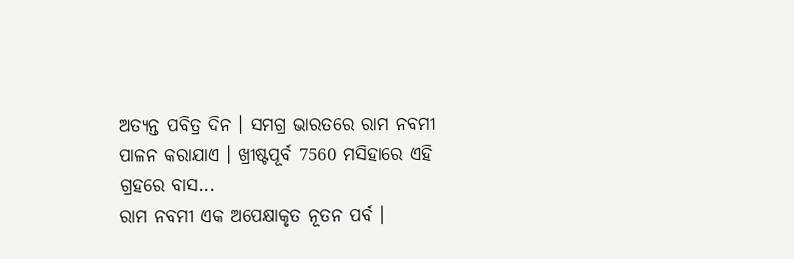ଅତ୍ୟନ୍ତ ପବିତ୍ର ଦିନ । ସମଗ୍ର ଭାରତରେ ରାମ ନବମୀ ପାଳନ କରାଯାଏ । ଖ୍ରୀଷ୍ଟପୂର୍ବ 7560 ମସିହାରେ ଏହି ଗ୍ରହରେ ବାସ...
ରାମ ନବମୀ ଏକ ଅପେକ୍ଷାକୃତ ନୂତନ ପର୍ବ ।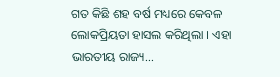ଗତ କିଛି ଶହ ବର୍ଷ ମଧ୍ୟରେ କେବଳ ଲୋକପ୍ରିୟତା ହାସଲ କରିଥିଲା । ଏହା ଭାରତୀୟ ରାଜ୍ୟ...